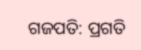ଗଜପତି: ପ୍ରଗତି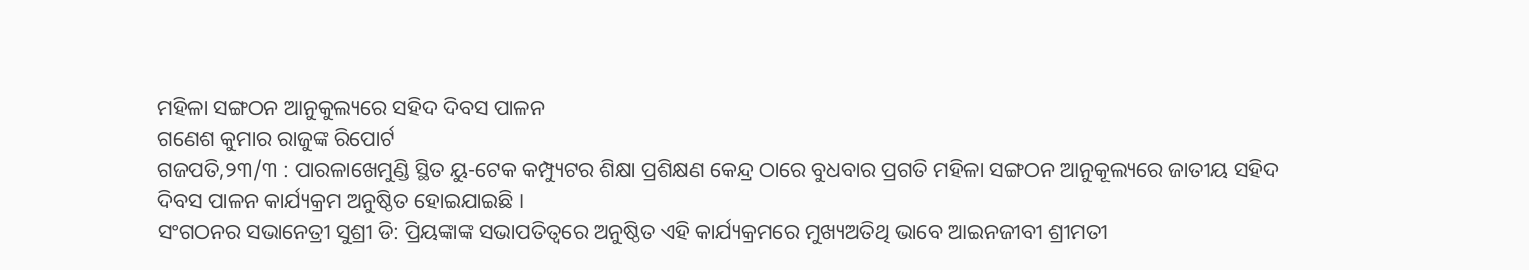ମହିଳା ସଙ୍ଗଠନ ଆନୁକୁଲ୍ୟରେ ସହିଦ ଦିବସ ପାଳନ
ଗଣେଶ କୁମାର ରାଜୁଙ୍କ ରିପୋର୍ଟ
ଗଜପତି,୨୩/୩ : ପାରଳାଖେମୁଣ୍ଡି ସ୍ଥିତ ୟୁ-ଟେକ କମ୍ପ୍ୟୁଟର ଶିକ୍ଷା ପ୍ରଶିକ୍ଷଣ କେନ୍ଦ୍ର ଠାରେ ବୁଧବାର ପ୍ରଗତି ମହିଳା ସଙ୍ଗଠନ ଆନୁକୂଲ୍ୟରେ ଜାତୀୟ ସହିଦ ଦିବସ ପାଳନ କାର୍ଯ୍ୟକ୍ରମ ଅନୁଷ୍ଠିତ ହୋଇଯାଇଛି ।
ସଂଗଠନର ସଭାନେତ୍ରୀ ସୁଶ୍ରୀ ଡି: ପ୍ରିୟଙ୍କାଙ୍କ ସଭାପତିତ୍ୱରେ ଅନୁଷ୍ଠିତ ଏହି କାର୍ଯ୍ୟକ୍ରମରେ ମୁଖ୍ୟଅତିଥି ଭାବେ ଆଇନଜୀବୀ ଶ୍ରୀମତୀ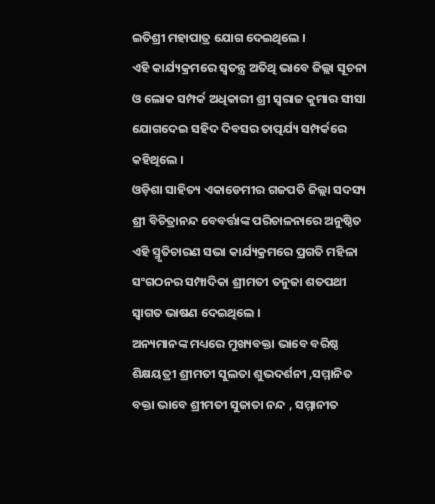ଇତିଶ୍ରୀ ମହାପାତ୍ର ଯୋଗ ଦେଇଥିଲେ ।
ଏହି କାର୍ଯ୍ୟକ୍ରମରେ ସ୍ବତନ୍ତ୍ର ଅତିଥି ଭାବେ ଜିଲ୍ଲା ସୂଚନା ଓ ଲୋକ ସମ୍ପର୍କ ଅଧିକାରୀ ଶ୍ରୀ ସ୍ବରାଜ କୁମାର ସୀସା ଯୋଗଦେଇ ସହିଦ ଦିବସର ତାତ୍ପର୍ଯ୍ୟ ସମ୍ପର୍କରେ କହିଥିଲେ ।
ଓଡ଼ିଶା ସାହିତ୍ୟ ଏକାଡେମୀର ଗଜପତି ଜିଲ୍ଲା ସଦସ୍ୟ ଶ୍ରୀ ବିଚିତ୍ରାନନ୍ଦ ବେବର୍ତ୍ତାଙ୍କ ପରିଚାଳନାରେ ଅନୁଷ୍ଠିତ ଏହି ସ୍ମୃତିଚାରଣ ସଭା କାର୍ଯ୍ୟକ୍ରମରେ ପ୍ରଗତି ମହିଳା ସଂଗଠନର ସମ୍ପାଦିକା ଶ୍ରୀମତୀ ତନୁଜା ଶତପଥୀ ସ୍ଵାଗତ ଭାଷଣ ଦେଇଥିଲେ ।
ଅନ୍ୟମାନଙ୍କ ମଧ୍ୟରେ ମୁଖ୍ୟବକ୍ତା ଭାବେ ବରିଷ୍ଠ ଶିକ୍ଷୟତ୍ରୀ ଶ୍ରୀମତୀ ସୁଲତା ଶୁଭଦର୍ଶନୀ ,ସମ୍ମାନିତ ବକ୍ତା ଭାବେ ଶ୍ରୀମତୀ ସୁଜାତା ନନ୍ଦ , ସମ୍ମାନୀତ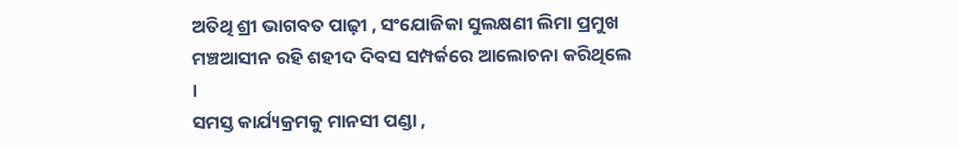ଅତିଥି ଶ୍ରୀ ଭାଗବତ ପାଢ଼ୀ , ସଂଯୋଜିକା ସୁଲକ୍ଷଣୀ ଲିମା ପ୍ରମୁଖ ମଞ୍ଚଆସୀନ ରହି ଶହୀଦ ଦିବସ ସମ୍ପର୍କରେ ଆଲୋଚନା କରିଥିଲେ ।
ସମସ୍ତ କାର୍ଯ୍ୟକ୍ରମକୁ ମାନସୀ ପଣ୍ଡା ,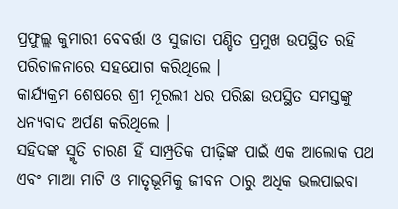ପ୍ରଫୁଲ୍ଲ କୁମାରୀ ବେବର୍ତ୍ତା ଓ ସୁଜାତା ପଣ୍ଡିତ ପ୍ରମୁଖ ଉପସ୍ଥିତ ରହି ପରିଚାଳନାରେ ସହଯୋଗ କରିଥିଲେ ।
କାର୍ଯ୍ୟକ୍ରମ ଶେଷରେ ଶ୍ରୀ ମୂରଲୀ ଧର ପରିଛା ଉପସ୍ଥିତ ସମସ୍ତଙ୍କୁ ଧନ୍ୟବାଦ ଅର୍ପଣ କରିଥିଲେ ।
ସହିଦଙ୍କ ସ୍ମୃତି ଚାରଣ ହିଁ ସାମ୍ପ୍ରତିକ ପୀଢ଼ିଙ୍କ ପାଇଁ ଏକ ଆଲୋକ ପଥ ଏବଂ ମାଆ ମାଟି ଓ ମାତୃଭୂମିକୁ ଜୀବନ ଠାରୁ ଅଧିକ ଭଲପାଇବା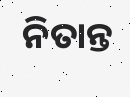ନିତାନ୍ତ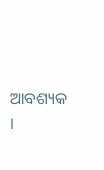ଆବଶ୍ୟକ ।